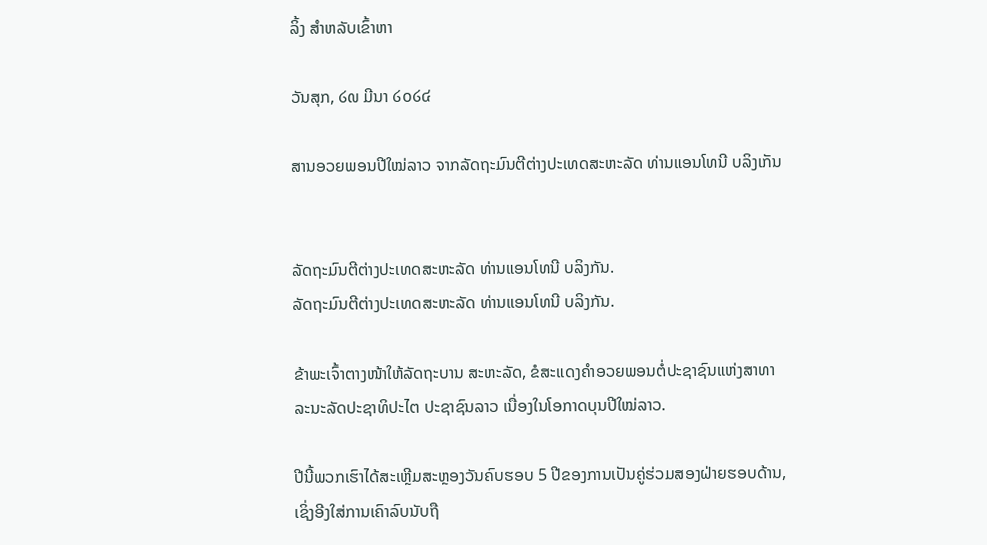ລິ້ງ ສຳຫລັບເຂົ້າຫາ

ວັນສຸກ, ໒໙ ມີນາ ໒໐໒໔

ສານອວຍພອນປີໃໝ່ລາວ ຈາກລັດຖະມົນຕີຕ່າງປະເທດສະຫະລັດ ທ່ານແອນໂທນີ ບລິງເກັນ


ລັດຖະມົນຕີຕ່າງປະເທດສະຫະລັດ ທ່ານແອນໂທນີ ບລິງກັນ.
ລັດຖະມົນຕີຕ່າງປະເທດສະຫະລັດ ທ່ານແອນໂທນີ ບລິງກັນ.

ຂ້າພະເຈົ້າຕາງໜ້າໃຫ້ລັດຖະບານ ສະຫະລັດ, ຂໍສະແດງຄຳອວຍພອນຕໍ່ປະຊາຊົນແຫ່ງສາທາລະນະລັດປະຊາທິປະໄຕ ປະຊາຊົນລາວ ເນື່ອງໃນໂອກາດບຸນປີໃໝ່ລາວ.

ປີນີ້ພວກເຮົາໄດ້ສະເຫຼີມສະຫຼອງວັນຄົບຮອບ 5 ປີຂອງການເປັນຄູ່ຮ່ວມສອງຝ່າຍຮອບດ້ານ,
ເຊິ່ງອີງໃສ່ການເຄົາລົບນັບຖື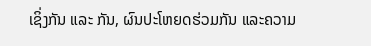ເຊິ່ງກັນ ແລະ ກັນ, ຜົນປະໂຫຍດຮ່ວມກັນ ແລະຄວາມ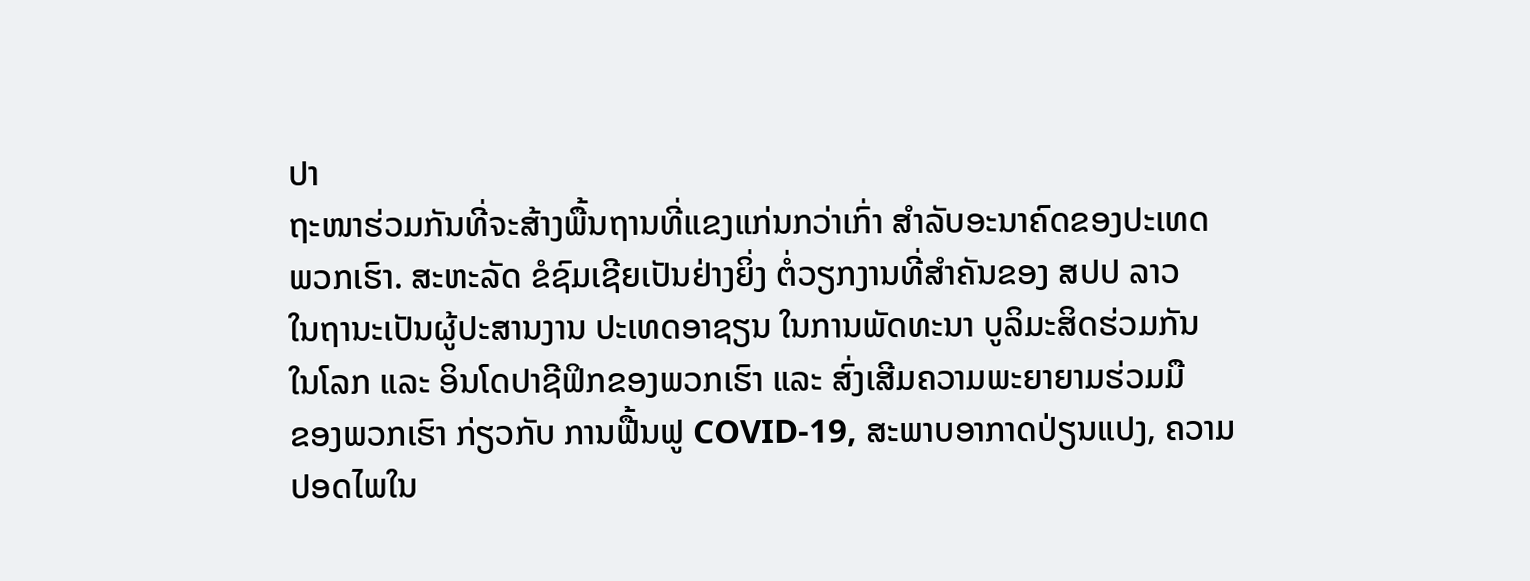ປາ
ຖະໜາຮ່ວມກັນທີ່ຈະສ້າງພື້ນຖານທີ່ແຂງແກ່ນກວ່າເກົ່າ ສຳລັບອະນາຄົດຂອງປະເທດ
ພວກເຮົາ. ສະຫະລັດ ຂໍຊົມເຊີຍເປັນຢ່າງຍິ່ງ ຕໍ່ວຽກງານທີ່ສຳຄັນຂອງ ສປປ ລາວ
ໃນຖານະເປັນຜູ້ປະສານງານ ປະເທດອາຊຽນ ໃນການພັດທະນາ ບູລິມະສິດຮ່ວມກັນ
ໃນໂລກ ແລະ ອິນໂດປາຊີຟິກຂອງພວກເຮົາ ແລະ ສົ່ງເສີມຄວາມພະຍາຍາມຮ່ວມມື
ຂອງພວກເຮົາ ກ່ຽວກັບ ການຟື້ນຟູ COVID-19, ສະພາບອາກາດປ່ຽນແປງ, ຄວາມ
ປອດໄພໃນ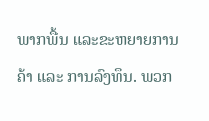ພາກພື້ນ ແລະຂະຫຍາຍການຄ້າ ແລະ ການລົງທຶນ. ພວກ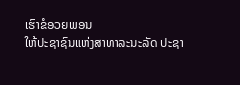ເຮົາຂໍອວຍພອນ
ໃຫ້ປະຊາຊົນແຫ່ງສາທາລະນະລັດ ປະຊາ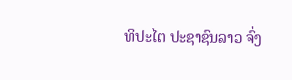ທິປະໄຕ ປະຊາຊົນລາວ ຈົ່ງ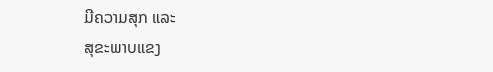ມີຄວາມສຸກ ແລະ
ສຸຂະພາບແຂງ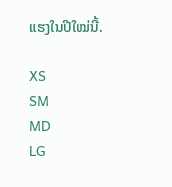ແຮງໃນປີໃໝ່ນີ້.

XS
SM
MD
LG